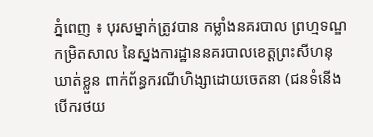ភ្នំពេញ ៖ បុរសម្នាក់ត្រូវបាន កម្លាំងនគរបាល ព្រហ្មទណ្ឌកម្រិតសាល នៃស្នងការដ្ឋាននគរបាលខេត្តព្រះសីហនុឃាត់ខ្លួន ពាក់ព័ន្ធករណីហិង្សាដោយចេតនា (ជនទំនើងបើករថយ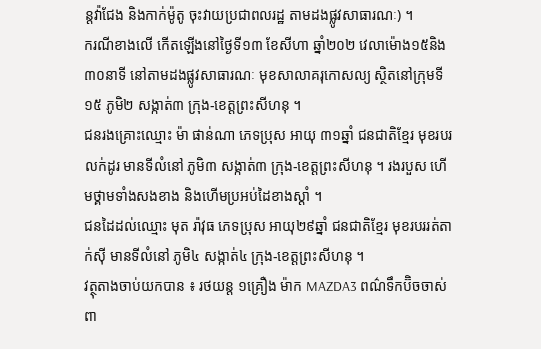ន្តវ៉ាជែង និងកាក់ម៉ូតូ ចុះវាយប្រជាពលរដ្ឋ តាមដងផ្លូវសាធារណៈ) ។
ករណីខាងលើ កើតឡើងនៅថ្ងៃទី១៣ ខែសីហា ឆ្នាំ២០២ វេលាម៉ោង១៥និង៣០នាទី នៅតាមដងផ្លូវសាធារណៈ មុខសាលាគរុកោសល្យ ស្ថិតនៅក្រុមទី១៥ ភូមិ២ សង្កាត់៣ ក្រុង-ខេត្តព្រះសីហនុ ។
ជនរងគ្រោះឈ្មោះ ម៉ា ផាន់ណា ភេទប្រុស អាយុ ៣១ឆ្នាំ ជនជាតិខ្មែរ មុខរបរ លក់ដូរ មានទីលំនៅ ភូមិ៣ សង្កាត់៣ ក្រុង-ខេត្តព្រះសីហនុ ។ រងរបួស ហើមថ្គាមទាំងសងខាង និងហើមប្រអប់ដៃខាងស្តាំ ។
ជនដៃដល់ឈ្មោះ មុត រ៉ាវុធ ភេទប្រុស អាយុ២៩ឆ្នាំ ជនជាតិខ្មែរ មុខរបររត់តាក់ស៊ី មានទីលំនៅ ភូមិ៤ សង្កាត់៤ ក្រុង-ខេត្តព្រះសីហនុ ។
វត្ថុតាងចាប់យកបាន ៖ រថយន្ត ១គ្រឿង ម៉ាក MAZDA3 ពណ៌ទឹកប៊ិចចាស់ ពា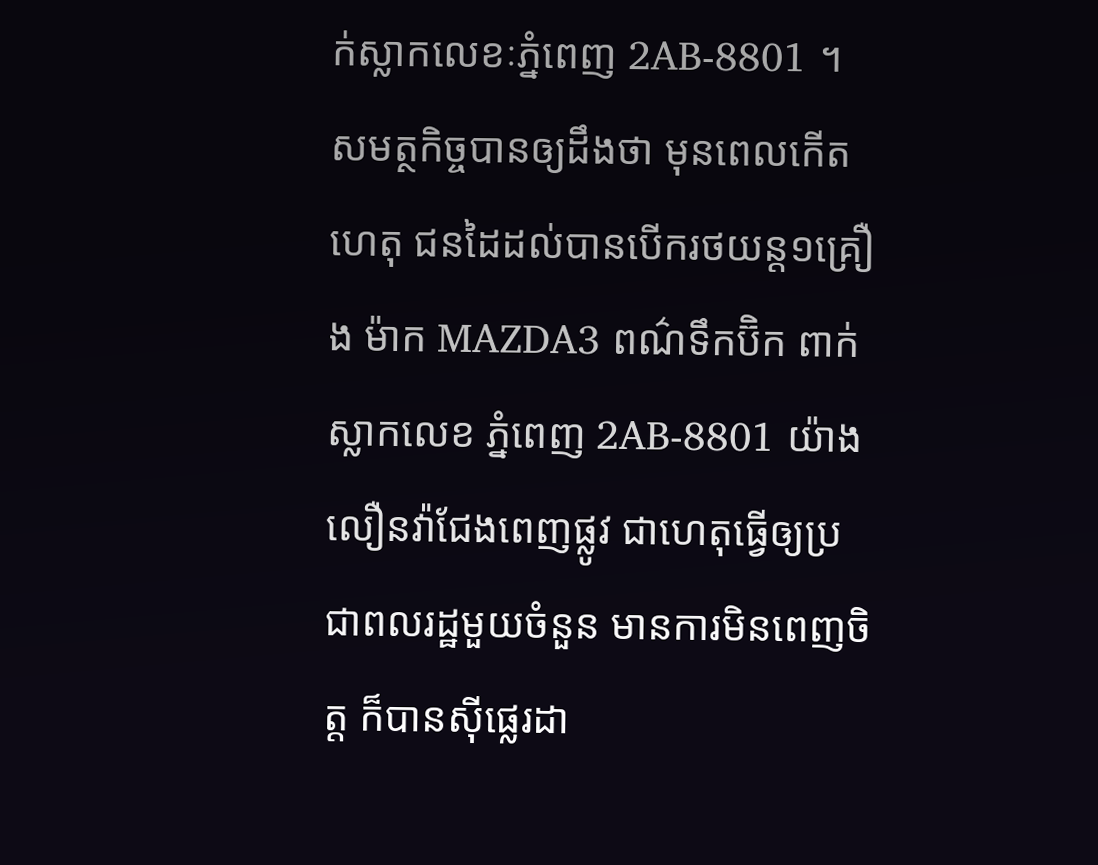ក់ស្លាកលេខៈភ្នំពេញ 2AB-8801 ។
សមត្ថកិច្ចបានឲ្យដឹងថា មុនពេលកើតហេតុ ជនដៃដល់បានបើករថយន្ត១គ្រឿង ម៉ាក MAZDA3 ពណ៌ទឹកប៊ិក ពាក់ស្លាកលេខ ភ្នំពេញ 2AB-8801 យ៉ាងលឿនវ៉ាជែងពេញផ្លូវ ជាហេតុធ្វើឲ្យប្រជាពលរដ្ឋមួយចំនួន មានការមិនពេញចិត្ត ក៏បានស៊ីផ្លេរដា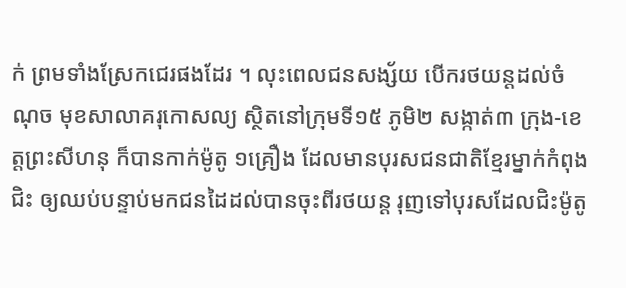ក់ ព្រមទាំងស្រែកជេរផងដែរ ។ លុះពេលជនសង្ស័យ បើករថយន្តដល់ចំណុច មុខសាលាគរុកោសល្យ ស្ថិតនៅក្រុមទី១៥ ភូមិ២ សង្កាត់៣ ក្រុង-ខេត្តព្រះសីហនុ ក៏បានកាក់ម៉ូតូ ១គ្រឿង ដែលមានបុរសជនជាតិខ្មែរម្នាក់កំពុងជិះ ឲ្យឈប់បន្ទាប់មកជនដៃដល់បានចុះពីរថយន្ត រុញទៅបុរសដែលជិះម៉ូតូ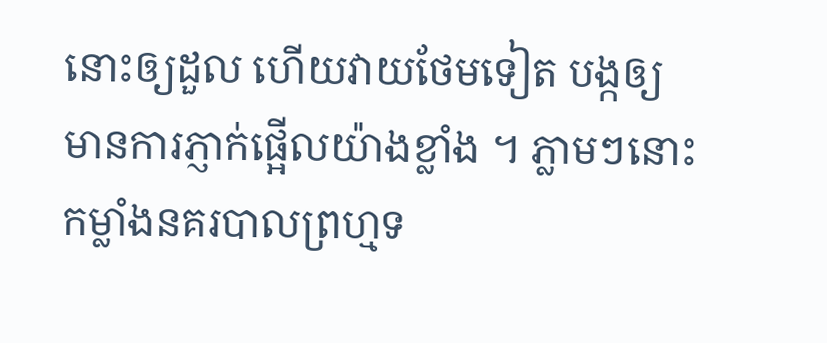នោះឲ្យដួល ហើយវាយថែមទៀត បង្កឲ្យមានការភ្ញាក់ផ្អើលយ៉ាងខ្លាំង ។ ភ្លាមៗនោះ កម្លាំងនគរបាលព្រហ្មទ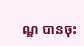ណ្ឌ បានចុះ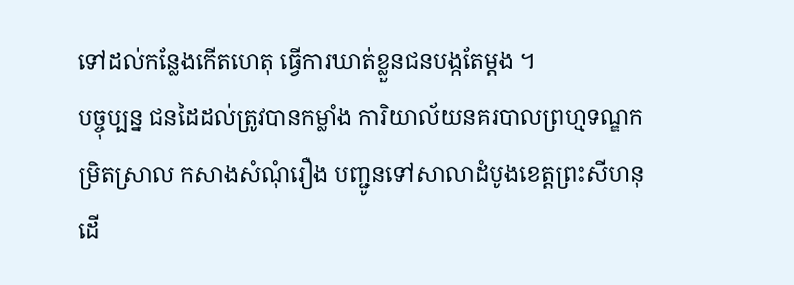ទៅដល់កន្លែងកើតហេតុ ធ្វើការឃាត់ខ្លួនជនបង្កតែម្តង ។
បច្ចុប្បន្ន ជនដៃដល់ត្រូវបានកម្លាំង ការិយាល័យនគរបាលព្រហ្មទណ្ឌកម្រិតស្រាល កសាងសំណុំរឿង បញ្ជូនទៅសាលាដំបូងខេត្តព្រះសីហនុ ដើ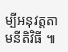ម្បីអនុវត្តតាមនីតិវិធី ៕